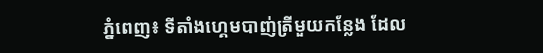ភ្នំពេញ៖ ទីតាំងហ្គេមបាញ់ត្រីមួយកន្លែង ដែល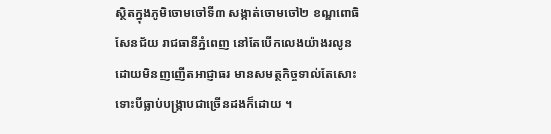ស្ថិតក្នុងភូមិចោមចៅទី៣ សង្កាត់ចោមចៅ២ ខណ្ឌពោធិសែនជ័យ រាជធានីភ្នំពេញ នៅតែបើកលេងយ៉ាងរលូន ដោយមិនញញើតអាជ្ញាធរ មានសមត្ថកិច្ចទាល់តែសោះ ទោះបីធ្លាប់បង្ក្រាបជាច្រើនដងក៏ដោយ ។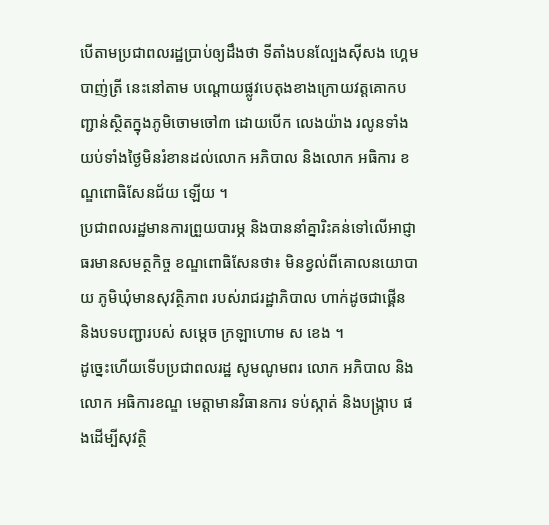បើតាមប្រជាពលរដ្ឋប្រាប់ឲ្យដឹងថា ទីតាំងបនល្បែងសុីសង ហ្គេមបាញ់ត្រី នេះនៅតាម បណ្ដោយផ្លូវបេតុងខាងក្រោយវត្តគោកបញ្ជាន់ស្ថិតក្នុងភូមិចោមចៅ៣ ដោយបើក លេងយ៉ាង រលូនទាំងយប់ទាំងថ្ងៃមិនរំខានដល់លោក អភិបាល និងលោក អធិការ ខណ្ឌពោធិសែនជ័យ ឡើយ ។
ប្រជាពលរដ្ឋមានការព្រួយបារម្ភ និងបាននាំគ្នារិះគន់ទៅលើអាជ្ញាធរមានសមត្ថកិច្ច ខណ្ឌពោធិសែនថា៖ មិនខ្វល់ពីគោលនយោបាយ ភូមិឃុំមានសុវត្ថិភាព របស់រាជរដ្ឋាភិបាល ហាក់ដូចជាផ្គើន និងបទបញ្ជារបស់ សម្ដេច ក្រឡាហោម ស ខេង ។
ដូច្នេះហើយទើបប្រជាពលរដ្ឋ សូមណូមពរ លោក អភិបាល និងលោក អធិការខណ្ឌ មេត្តាមានវិធានការ ទប់ស្កាត់ និងបង្ក្រាប ផងដើម្បីសុវត្ថិ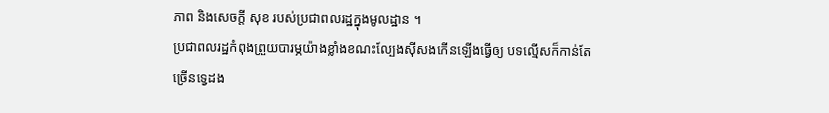ភាព និងសេចក្ដី សុខ របស់ប្រជាពលរដ្ឋក្នុងមូលដ្ឋាន ។
ប្រជាពលរដ្ឋកំពុងព្រួយបារម្ភយ៉ាងខ្លាំងខណះល្បែងស៊ីសងកើនឡើងធ្វើឲ្យ បទល្មើសក៏កាន់តែច្រើនទ្វេដង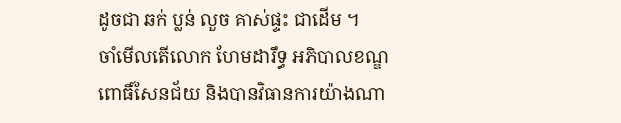ដូចជា ឆក់ ប្លន់ លួច គាស់ផ្ទះ ជាដើម ។
ចាំមើលតើលោក ហែមដារឹទ្ធ អភិបាលខណ្ឌពោធិ៍សែនជ័យ និងបានវិធានការយ៉ាងណា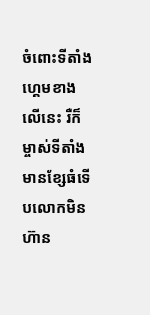ចំពោះទីតាំងហ្គេមខាងលើនេះ រឺក៏ម្ចាស់ទីតាំងមានខ្សែធំទើបលោកមិនហ៊ាន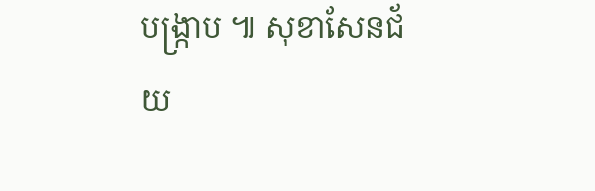បង្ក្រាប ៕ សុខាសែនជ័យ